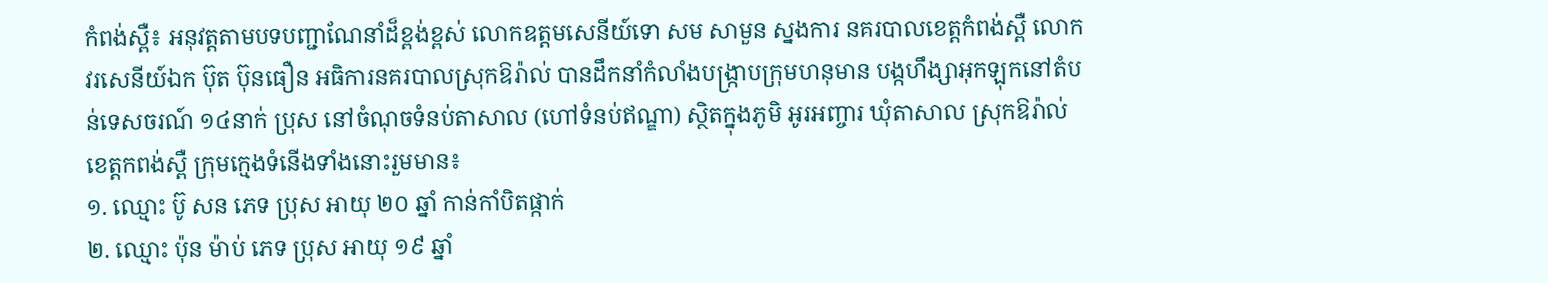កំពង់ស្ពឺ៖ អនុវត្តតាមបទបញ្ជាណែនាំដ៏ខ្ពង់ខ្ពស់ លោកឧត្ដមសេនីយ៍ទោ សម សាមួន ស្នងការ នគរបាលខេត្ដកំពង់ស្ពឺ លោកវរសេនីយ៍ឯក ប៊ុត ប៊ុនធឿន អធិការនគរបាលស្រុកឱរ៉ាល់ បានដឹកនាំកំលាំងបង្ក្រាបក្រុមហនុមាន បង្កហឹង្សាអុកឡុកនៅតំបន់ទេសចរណ៍ ១៤នាក់ ប្រុស នៅចំណុចទំនប់តាសាល (ហៅទំនប់ឥណ្ឌា) ស្ថិតក្នុងភូមិ អូរអញ្ចារ ឃុំតាសាល ស្រុកឱរ៉ាល់ ខេត្តកពង់ស្ពឺ ក្រុមក្មេងទំនើងទាំងនោះរួមមាន៖
១. ឈ្មោះ ប៊ូ សន ភេទ ប្រុស អាយុ ២០ ឆ្នាំ កាន់កាំបិតផ្កាក់
២. ឈ្មោះ ប៉ុន ម៉ាប់ ភេទ ប្រុស អាយុ ១៩ ឆ្នាំ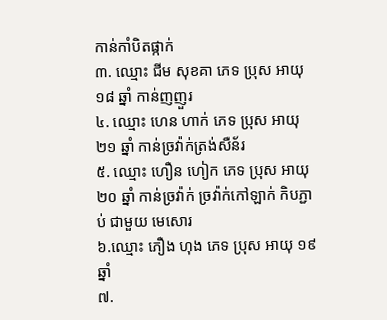កាន់កាំបិតផ្កាក់
៣. ឈ្មោះ ជីម សុខគា ភេទ ប្រុស អាយុ ១៨ ឆ្នាំ កាន់ញញួរ
៤. ឈ្មោះ ហេន ហាក់ ភេទ ប្រុស អាយុ ២១ ឆ្នាំ កាន់ច្រវ៉ាក់ត្រង់សឺន័រ
៥. ឈ្មោះ ហឿន ហៀក ភេទ ប្រុស អាយុ ២០ ឆ្នាំ កាន់ច្រវ៉ាក់ ច្រវ៉ាក់កៅឡាក់ កិបភ្ជាប់ ជាមួយ មេសោរ
៦.ឈ្មោះ ភឿង ហុង ភេទ ប្រុស អាយុ ១៩ ឆ្នាំ
៧.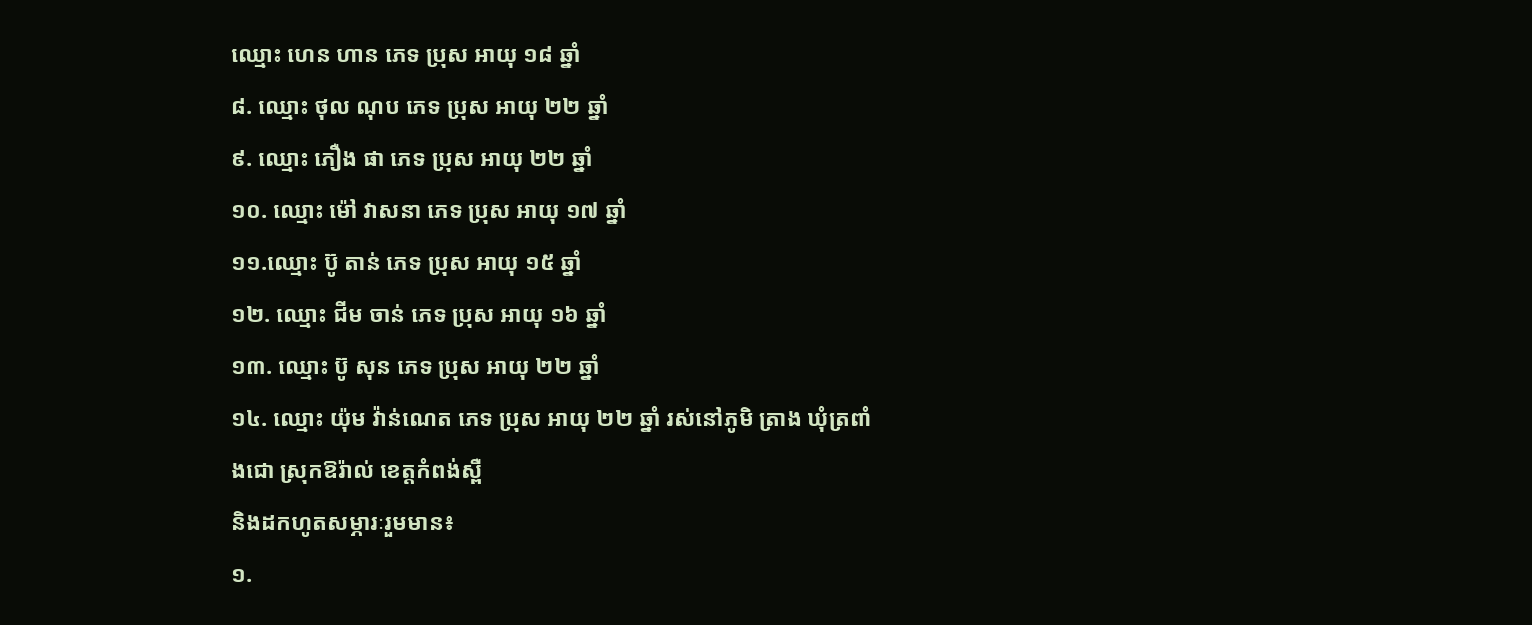ឈ្មោះ ហេន ហាន ភេទ ប្រុស អាយុ ១៨ ឆ្នាំ
៨. ឈ្មោះ ថុល ណុប ភេទ ប្រុស អាយុ ២២ ឆ្នាំ
៩. ឈ្មោះ ភឿង ផា ភេទ ប្រុស អាយុ ២២ ឆ្នាំ
១០. ឈ្មោះ ម៉ៅ វាសនា ភេទ ប្រុស អាយុ ១៧ ឆ្នាំ
១១.ឈ្មោះ ប៊ូ តាន់ ភេទ ប្រុស អាយុ ១៥ ឆ្នាំ
១២. ឈ្មោះ ជីម ចាន់ ភេទ ប្រុស អាយុ ១៦ ឆ្នាំ
១៣. ឈ្មោះ ប៊ូ សុន ភេទ ប្រុស អាយុ ២២ ឆ្នាំ
១៤. ឈ្មោះ យ៉ុម វ៉ាន់ណេត ភេទ ប្រុស អាយុ ២២ ឆ្នាំ រស់នៅភូមិ ត្រាង ឃុំត្រពាំងជោ ស្រុកឱរ៉ាល់ ខេត្តកំពង់ស្ពឺ
និងដកហូតសម្ភារៈរួមមាន៖
១.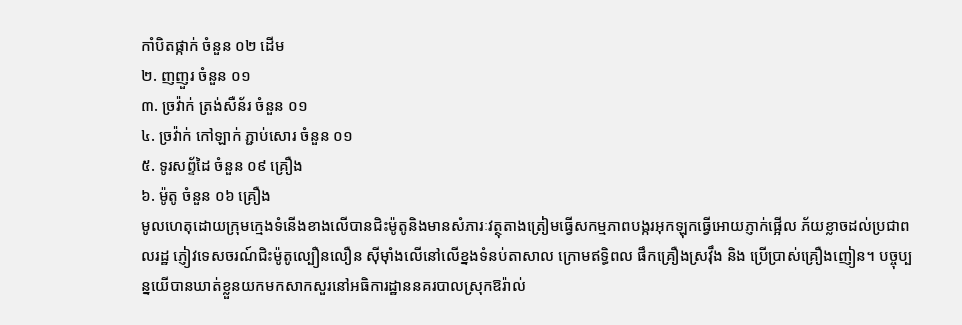កាំបិតផ្កាក់ ចំនួន ០២ ដើម
២. ញញួរ ចំនួន ០១
៣. ច្រវ៉ាក់ ត្រង់សឺន័រ ចំនួន ០១
៤. ច្រវ៉ាក់ កៅឡាក់ ភ្ជាប់សោរ ចំនួន ០១
៥. ទូរសព្ទ័ដៃ ចំនួន ០៩ គ្រឿង
៦. ម៉ូតូ ចំនួន ០៦ គ្រឿង
មូលហេតុដោយក្រុមក្មេងទំនើងខាងលើបានជិះម៉ូតូនិងមានសំភារៈវត្ថុតាងត្រៀមធ្វើសកម្មភាពបង្ករអុកឡុកធ្វើអោយភ្ញាក់ផ្អើល ភ័យខ្លាចដល់ប្រជាពលរដ្ឋ ភ្ញៀវទេសចរណ៍ជិះម៉ូតូល្បឿនលឿន ស៊ីម៉ាំងលើនៅលើខ្នងទំនប់តាសាល ក្រោមឥទ្ធិពល ផឹកគ្រឿងស្រវ៉ឹង និង ប្រើប្រាស់គ្រឿងញៀន។ បច្ចុប្បន្នយើបានឃាត់ខ្លួនយកមកសាកសួរនៅអធិការដ្ឋាននគរបាលស្រុកឱរ៉ាល់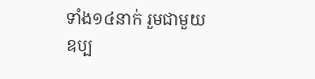ទាំង១៤នាក់ រួមជាមួយឧប្ប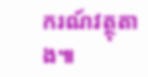ករណ៍វត្ថុតាង៕